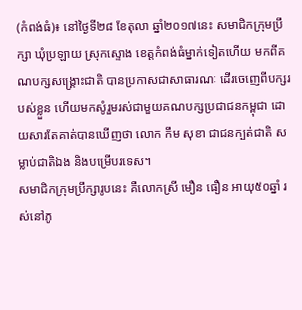(កំពង់ធំ)៖ នៅថ្ងៃទី២៨ ខែតុលា ឆ្នាំ២០១៧នេះ សមាជិកក្រុមប្រឹក្សា ឃុំប្រឡាយ ស្រុកស្ទោង ខេត្តកំពង់ធំម្នាក់ទៀតហើយ មកពីគណបក្សសង្រ្គោះជាតិ បានប្រកាសជាសាធារណៈ ដើរចេញេពីបក្សរបស់ខ្លួន ហើយមកសូំរួមរស់ជាមួយគណបក្សប្រជាជនកម្ពុជា ដោយសារតែគាត់បានឃើញថា លោក កឹម សុខា ជាជនក្បត់ជាតិ សម្លាប់ជាតិឯង និងបម្រើបរទេស។
សមាជិកក្រុមប្រឹក្សារូបនេះ គឺលោកស្រី មឿន ធឿន អាយុ៥០ឆ្នាំ រស់នៅភូ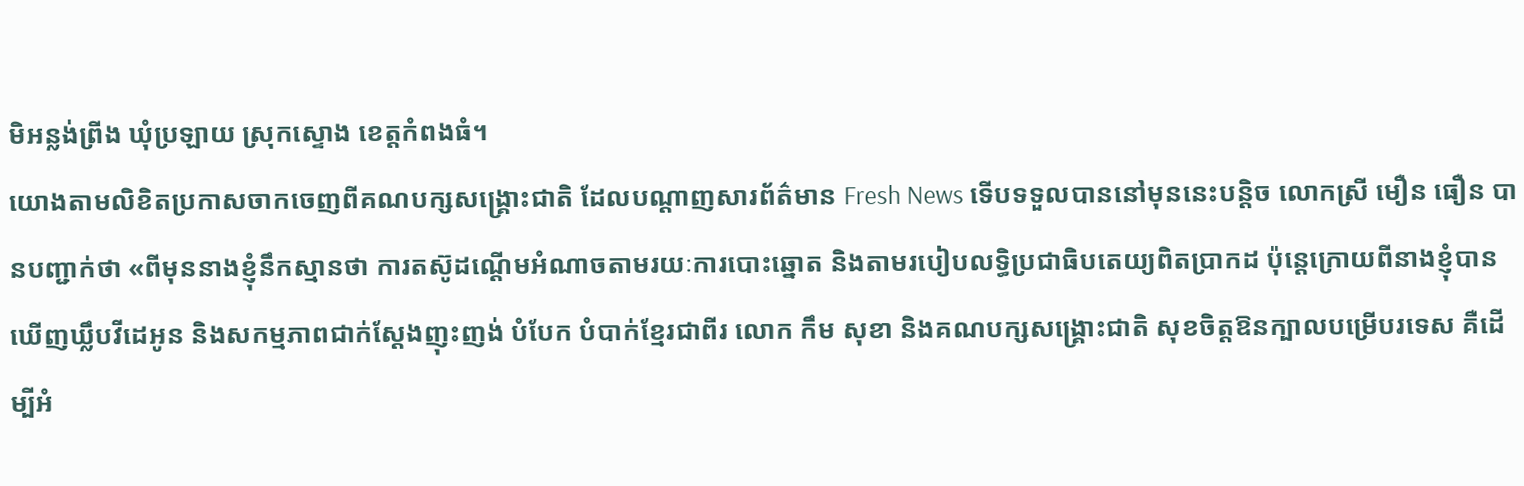មិអន្លង់ព្រីង ឃុំប្រឡាយ ស្រុកស្ទោង ខេត្តកំពងធំ។
យោងតាមលិខិតប្រកាសចាកចេញពីគណបក្សសង្គ្រោះជាតិ ដែលបណ្តាញសារព័ត៌មាន Fresh News ទើបទទួលបាននៅមុននេះបន្តិច លោកស្រី មឿន ធឿន បានបញ្ជាក់ថា «ពីមុននាងខ្ញុំនឹកស្មានថា ការតស៊ូដណ្ដើមអំណាចតាមរយៈការបោះឆ្នោត និងតាមរបៀបលទ្ធិប្រជាធិបតេយ្យពិតប្រាកដ ប៉ុន្ដេក្រោយពីនាងខ្ញុំបានឃើញឃ្លឹបវីដេអូន និងសកម្មភាពជាក់ស្ដែងញុះញង់ បំបែក បំបាក់ខ្មែរជាពីរ លោក កឹម សុខា និងគណបក្សសង្គ្រោះជាតិ សុខចិត្តឱនក្បាលបម្រើបរទេស គឺដើម្បីអំ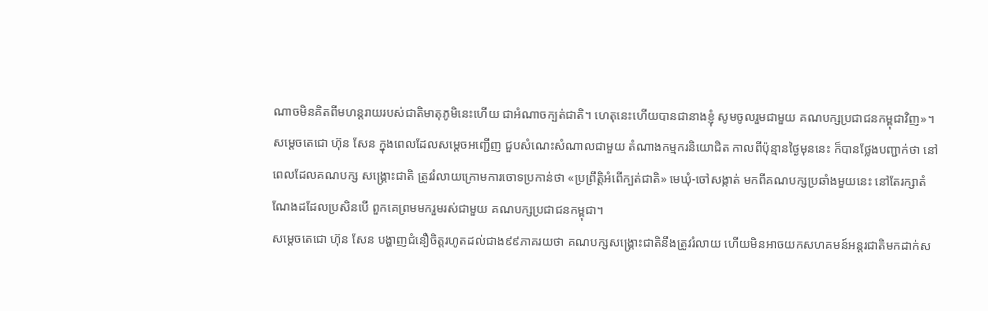ណាចមិនគិតពីមហន្ដរាយរបស់ជាតិមាតុភូមិនេះហើយ ជាអំណាចក្បត់ជាតិ។ ហេតុនេះហើយបានជានាងខ្ញុំ សូមចូលរួមជាមួយ គណបក្សប្រជាជនកម្ពុជាវិញ»។
សម្តេចតេជោ ហ៊ុន សែន ក្នុងពេលដែលសម្តេចអញ្ជើញ ជួបសំណេះសំណាលជាមួយ តំណាងកម្មករនិយោជិត កាលពីប៉ុន្មានថ្ងៃមុននេះ ក៏បានថ្លែងបញ្ជាក់ថា នៅពេលដែលគណបក្ស សង្រ្គោះជាតិ ត្រូវរំលាយក្រោមការចោទប្រកាន់ថា «ប្រព្រឹត្តិអំពើក្បត់ជាតិ» មេឃុំ-ចៅសង្កាត់ មកពីគណបក្សប្រឆាំងមួយនេះ នៅតែរក្សាតំណែងដដែលប្រសិនបើ ពួកគេព្រមមករួមរស់ជាមួយ គណបក្សប្រជាជនកម្ពុជា។
សម្តេចតេជោ ហ៊ុន សែន បង្ហាញជំនឿចិត្តរហូតដល់ជាង៩៩ភាគរយថា គណបក្សសង្រ្គោះជាតិនឹងត្រូវរំលាយ ហើយមិនអាចយកសហគមន៍អន្តរជាតិមកដាក់ស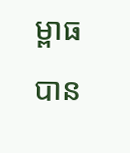ម្ពាធបាន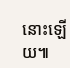នោះឡើយ៕